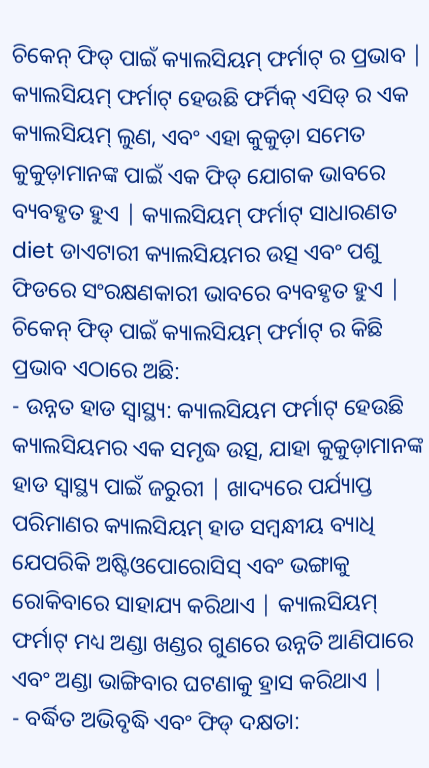ଚିକେନ୍ ଫିଡ୍ ପାଇଁ କ୍ୟାଲସିୟମ୍ ଫର୍ମାଟ୍ ର ପ୍ରଭାବ |
କ୍ୟାଲସିୟମ୍ ଫର୍ମାଟ୍ ହେଉଛି ଫର୍ମିକ୍ ଏସିଡ୍ ର ଏକ କ୍ୟାଲସିୟମ୍ ଲୁଣ, ଏବଂ ଏହା କୁକୁଡ଼ା ସମେତ କୁକୁଡ଼ାମାନଙ୍କ ପାଇଁ ଏକ ଫିଡ୍ ଯୋଗକ ଭାବରେ ବ୍ୟବହୃତ ହୁଏ | କ୍ୟାଲସିୟମ୍ ଫର୍ମାଟ୍ ସାଧାରଣତ diet ଡାଏଟାରୀ କ୍ୟାଲସିୟମର ଉତ୍ସ ଏବଂ ପଶୁ ଫିଡରେ ସଂରକ୍ଷଣକାରୀ ଭାବରେ ବ୍ୟବହୃତ ହୁଏ | ଚିକେନ୍ ଫିଡ୍ ପାଇଁ କ୍ୟାଲସିୟମ୍ ଫର୍ମାଟ୍ ର କିଛି ପ୍ରଭାବ ଏଠାରେ ଅଛି:
- ଉନ୍ନତ ହାଡ ସ୍ୱାସ୍ଥ୍ୟ: କ୍ୟାଲସିୟମ ଫର୍ମାଟ୍ ହେଉଛି କ୍ୟାଲସିୟମର ଏକ ସମୃଦ୍ଧ ଉତ୍ସ, ଯାହା କୁକୁଡ଼ାମାନଙ୍କ ହାଡ ସ୍ୱାସ୍ଥ୍ୟ ପାଇଁ ଜରୁରୀ | ଖାଦ୍ୟରେ ପର୍ଯ୍ୟାପ୍ତ ପରିମାଣର କ୍ୟାଲସିୟମ୍ ହାଡ ସମ୍ବନ୍ଧୀୟ ବ୍ୟାଧି ଯେପରିକି ଅଷ୍ଟିଓପୋରୋସିସ୍ ଏବଂ ଭଙ୍ଗାକୁ ରୋକିବାରେ ସାହାଯ୍ୟ କରିଥାଏ | କ୍ୟାଲସିୟମ୍ ଫର୍ମାଟ୍ ମଧ୍ୟ ଅଣ୍ଡା ଖଣ୍ଡର ଗୁଣରେ ଉନ୍ନତି ଆଣିପାରେ ଏବଂ ଅଣ୍ଡା ଭାଙ୍ଗିବାର ଘଟଣାକୁ ହ୍ରାସ କରିଥାଏ |
- ବର୍ଦ୍ଧିତ ଅଭିବୃଦ୍ଧି ଏବଂ ଫିଡ୍ ଦକ୍ଷତା: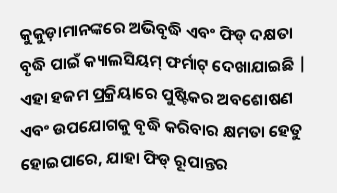କୁକୁଡ଼ାମାନଙ୍କରେ ଅଭିବୃଦ୍ଧି ଏବଂ ଫିଡ୍ ଦକ୍ଷତା ବୃଦ୍ଧି ପାଇଁ କ୍ୟାଲସିୟମ୍ ଫର୍ମାଟ୍ ଦେଖାଯାଇଛି | ଏହା ହଜମ ପ୍ରକ୍ରିୟାରେ ପୁଷ୍ଟିକର ଅବଶୋଷଣ ଏବଂ ଉପଯୋଗକୁ ବୃଦ୍ଧି କରିବାର କ୍ଷମତା ହେତୁ ହୋଇପାରେ, ଯାହା ଫିଡ୍ ରୂପାନ୍ତର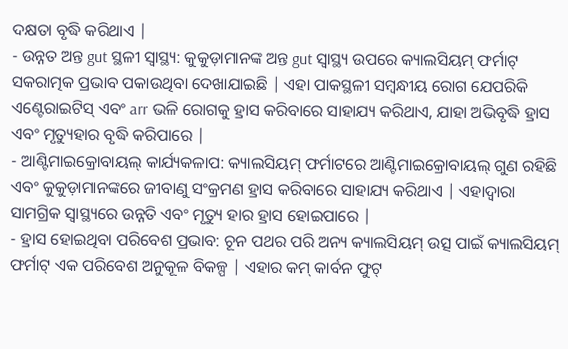ଦକ୍ଷତା ବୃଦ୍ଧି କରିଥାଏ |
- ଉନ୍ନତ ଅନ୍ତ gut ସ୍ଥଳୀ ସ୍ୱାସ୍ଥ୍ୟ: କୁକୁଡ଼ାମାନଙ୍କ ଅନ୍ତ gut ସ୍ୱାସ୍ଥ୍ୟ ଉପରେ କ୍ୟାଲସିୟମ୍ ଫର୍ମାଟ୍ ସକରାତ୍ମକ ପ୍ରଭାବ ପକାଉଥିବା ଦେଖାଯାଇଛି | ଏହା ପାକସ୍ଥଳୀ ସମ୍ବନ୍ଧୀୟ ରୋଗ ଯେପରିକି ଏଣ୍ଟେରାଇଟିସ୍ ଏବଂ arr ଭଳି ରୋଗକୁ ହ୍ରାସ କରିବାରେ ସାହାଯ୍ୟ କରିଥାଏ, ଯାହା ଅଭିବୃଦ୍ଧି ହ୍ରାସ ଏବଂ ମୃତ୍ୟୁହାର ବୃଦ୍ଧି କରିପାରେ |
- ଆଣ୍ଟିମାଇକ୍ରୋବାୟଲ୍ କାର୍ଯ୍ୟକଳାପ: କ୍ୟାଲସିୟମ୍ ଫର୍ମାଟରେ ଆଣ୍ଟିମାଇକ୍ରୋବାୟଲ୍ ଗୁଣ ରହିଛି ଏବଂ କୁକୁଡ଼ାମାନଙ୍କରେ ଜୀବାଣୁ ସଂକ୍ରମଣ ହ୍ରାସ କରିବାରେ ସାହାଯ୍ୟ କରିଥାଏ | ଏହାଦ୍ୱାରା ସାମଗ୍ରିକ ସ୍ୱାସ୍ଥ୍ୟରେ ଉନ୍ନତି ଏବଂ ମୃତ୍ୟୁ ହାର ହ୍ରାସ ହୋଇପାରେ |
- ହ୍ରାସ ହୋଇଥିବା ପରିବେଶ ପ୍ରଭାବ: ଚୂନ ପଥର ପରି ଅନ୍ୟ କ୍ୟାଲସିୟମ୍ ଉତ୍ସ ପାଇଁ କ୍ୟାଲସିୟମ୍ ଫର୍ମାଟ୍ ଏକ ପରିବେଶ ଅନୁକୂଳ ବିକଳ୍ପ | ଏହାର କମ୍ କାର୍ବନ ଫୁଟ୍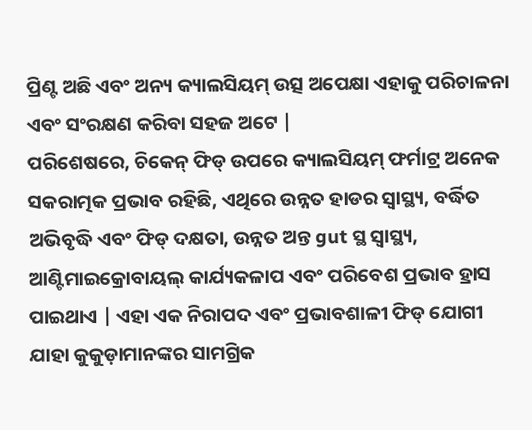ପ୍ରିଣ୍ଟ ଅଛି ଏବଂ ଅନ୍ୟ କ୍ୟାଲସିୟମ୍ ଉତ୍ସ ଅପେକ୍ଷା ଏହାକୁ ପରିଚାଳନା ଏବଂ ସଂରକ୍ଷଣ କରିବା ସହଜ ଅଟେ |
ପରିଶେଷରେ, ଚିକେନ୍ ଫିଡ୍ ଉପରେ କ୍ୟାଲସିୟମ୍ ଫର୍ମାଟ୍ର ଅନେକ ସକରାତ୍ମକ ପ୍ରଭାବ ରହିଛି, ଏଥିରେ ଉନ୍ନତ ହାଡର ସ୍ୱାସ୍ଥ୍ୟ, ବର୍ଦ୍ଧିତ ଅଭିବୃଦ୍ଧି ଏବଂ ଫିଡ୍ ଦକ୍ଷତା, ଉନ୍ନତ ଅନ୍ତ gut ସ୍ଥ ସ୍ୱାସ୍ଥ୍ୟ, ଆଣ୍ଟିମାଇକ୍ରୋବାୟଲ୍ କାର୍ଯ୍ୟକଳାପ ଏବଂ ପରିବେଶ ପ୍ରଭାବ ହ୍ରାସ ପାଇଥାଏ | ଏହା ଏକ ନିରାପଦ ଏବଂ ପ୍ରଭାବଶାଳୀ ଫିଡ୍ ଯୋଗୀ ଯାହା କୁକୁଡ଼ାମାନଙ୍କର ସାମଗ୍ରିକ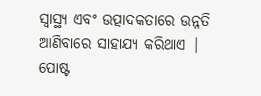ସ୍ୱାସ୍ଥ୍ୟ ଏବଂ ଉତ୍ପାଦକତାରେ ଉନ୍ନତି ଆଣିବାରେ ସାହାଯ୍ୟ କରିଥାଏ |
ପୋଷ୍ଟ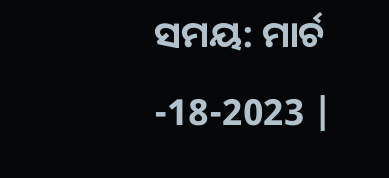ସମୟ: ମାର୍ଚ -18-2023 |